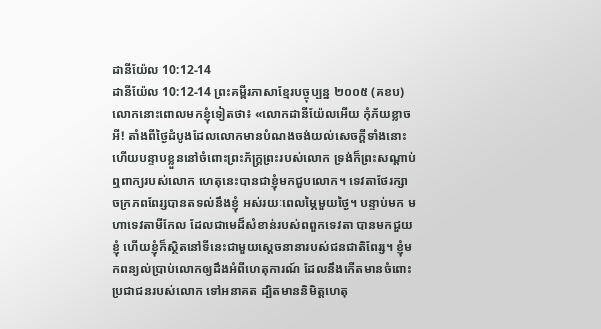ដានីយ៉ែល 10:12-14
ដានីយ៉ែល 10:12-14 ព្រះគម្ពីរភាសាខ្មែរបច្ចុប្បន្ន ២០០៥ (គខប)
លោកនោះពោលមកខ្ញុំទៀតថា៖ «លោកដានីយ៉ែលអើយ កុំភ័យខ្លាចអី! តាំងពីថ្ងៃដំបូងដែលលោកមានបំណងចង់យល់សេចក្ដីទាំងនោះ ហើយបន្ទាបខ្លួននៅចំពោះព្រះភ័ក្ត្រព្រះរបស់លោក ទ្រង់ក៏ព្រះសណ្ដាប់ឮពាក្យរបស់លោក ហេតុនេះបានជាខ្ញុំមកជួបលោក។ ទេវតាថែរក្សាចក្រភពពែរ្សបានតទល់នឹងខ្ញុំ អស់រយៈពេលម្ភៃមួយថ្ងៃ។ បន្ទាប់មក មហាទេវតាមីកែល ដែលជាមេដ៏សំខាន់របស់ពពួកទេវតា បានមកជួយខ្ញុំ ហើយខ្ញុំក៏ស្ថិតនៅទីនេះជាមួយស្ដេចនានារបស់ជនជាតិពែរ្ស។ ខ្ញុំមកពន្យល់ប្រាប់លោកឲ្យដឹងអំពីហេតុការណ៍ ដែលនឹងកើតមានចំពោះប្រជាជនរបស់លោក ទៅអនាគត ដ្បិតមាននិមិត្តហេតុ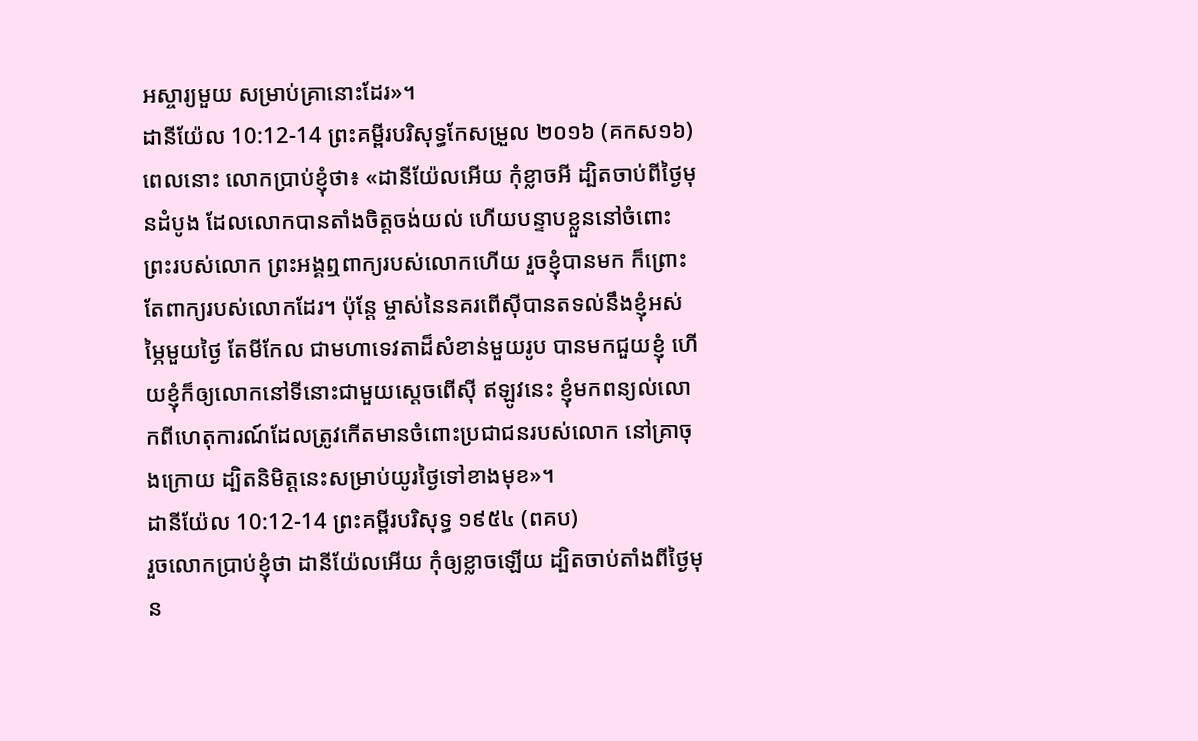អស្ចារ្យមួយ សម្រាប់គ្រានោះដែរ»។
ដានីយ៉ែល 10:12-14 ព្រះគម្ពីរបរិសុទ្ធកែសម្រួល ២០១៦ (គកស១៦)
ពេលនោះ លោកប្រាប់ខ្ញុំថា៖ «ដានីយ៉ែលអើយ កុំខ្លាចអី ដ្បិតចាប់ពីថ្ងៃមុនដំបូង ដែលលោកបានតាំងចិត្តចង់យល់ ហើយបន្ទាបខ្លួននៅចំពោះព្រះរបស់លោក ព្រះអង្គឮពាក្យរបស់លោកហើយ រួចខ្ញុំបានមក ក៏ព្រោះតែពាក្យរបស់លោកដែរ។ ប៉ុន្តែ ម្ចាស់នៃនគរពើស៊ីបានតទល់នឹងខ្ញុំអស់ម្ភៃមួយថ្ងៃ តែមីកែល ជាមហាទេវតាដ៏សំខាន់មួយរូប បានមកជួយខ្ញុំ ហើយខ្ញុំក៏ឲ្យលោកនៅទីនោះជាមួយស្តេចពើស៊ី ឥឡូវនេះ ខ្ញុំមកពន្យល់លោកពីហេតុការណ៍ដែលត្រូវកើតមានចំពោះប្រជាជនរបស់លោក នៅគ្រាចុងក្រោយ ដ្បិតនិមិត្តនេះសម្រាប់យូរថ្ងៃទៅខាងមុខ»។
ដានីយ៉ែល 10:12-14 ព្រះគម្ពីរបរិសុទ្ធ ១៩៥៤ (ពគប)
រួចលោកប្រាប់ខ្ញុំថា ដានីយ៉ែលអើយ កុំឲ្យខ្លាចឡើយ ដ្បិតចាប់តាំងពីថ្ងៃមុន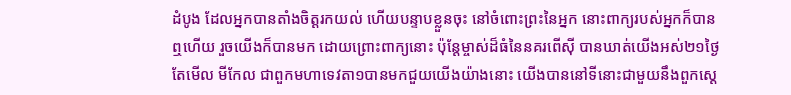ដំបូង ដែលអ្នកបានតាំងចិត្តរកយល់ ហើយបន្ទាបខ្លួនចុះ នៅចំពោះព្រះនៃអ្នក នោះពាក្យរបស់អ្នកក៏បានឮហើយ រួចយើងក៏បានមក ដោយព្រោះពាក្យនោះ ប៉ុន្តែម្ចាស់ដ៏ធំនៃនគរពើស៊ី បានឃាត់យើងអស់២១ថ្ងៃ តែមើល មីកែល ជាពួកមហាទេវតា១បានមកជួយយើងយ៉ាងនោះ យើងបាននៅទីនោះជាមួយនឹងពួកស្តេ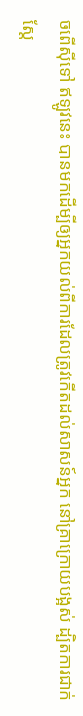ចពើស៊ីទៅ ឥឡូវនេះ បានមកដើម្បីឲ្យអ្នកយល់ពីការដែលត្រូវកើតដល់សាសន៍អ្នក នៅគ្រាក្រោយបង្អស់ ដ្បិតការជាក់ស្តែ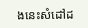ងនេះសំដៅដ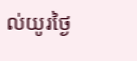ល់យូរថ្ងៃ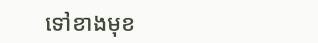ទៅខាងមុខ